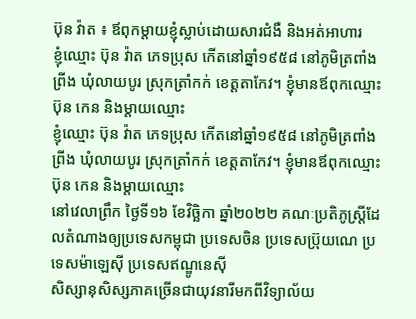ប៊ុន វ៉ាត ៖ ឪពុកម្តាយខ្ញុំស្លាប់ដោយសារជំងឺ និងអត់អាហារ
ខ្ញុំឈ្មោះ ប៊ុន វ៉ាត ភេទប្រុស កើតនៅឆ្នាំ១៩៥៨ នៅភូមិត្រពាំងព្រីង ឃុំលាយបូរ ស្រុកត្រាំកក់ ខេត្តតាកែវ។ ខ្ញុំមានឪពុកឈ្មោះ ប៊ុន កេន និងម្តាយឈ្មោះ
ខ្ញុំឈ្មោះ ប៊ុន វ៉ាត ភេទប្រុស កើតនៅឆ្នាំ១៩៥៨ នៅភូមិត្រពាំងព្រីង ឃុំលាយបូរ ស្រុកត្រាំកក់ ខេត្តតាកែវ។ ខ្ញុំមានឪពុកឈ្មោះ ប៊ុន កេន និងម្តាយឈ្មោះ
នៅវេលាព្រឹក ថ្ងៃទី១៦ ខែវិច្ឆិកា ឆ្នាំ២០២២ គណៈប្រតិភូស្រ្តីដែលតំណាងឲ្យប្រទេសកម្ពុជា ប្រទេសចិន ប្រទេសប្រ៊ុយណេ ប្រទេសម៉ាឡេស៊ី ប្រទេសឥណ្ឌូនេស៊ី
សិស្សានុសិស្សភាគច្រើនជាយុវនារីមកពីវិទ្យាល័យ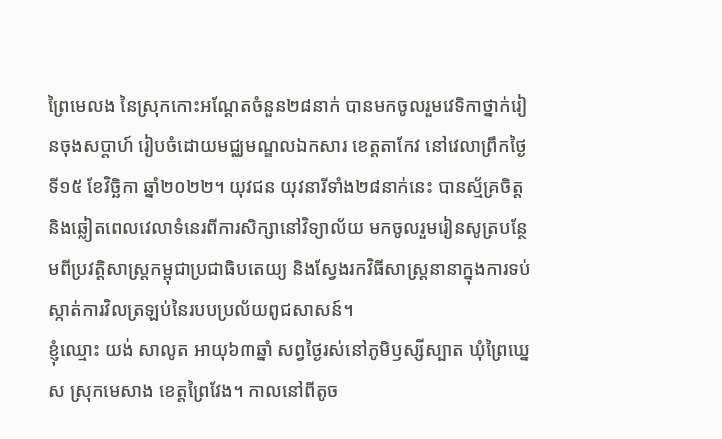ព្រៃមេលង នៃស្រុកកោះអណ្តែតចំនួន២៨នាក់ បានមកចូលរួមវេទិកាថ្នាក់រៀនចុងសប្តាហ៍ រៀបចំដោយមជ្ឈមណ្ឌលឯកសារ ខេត្តតាកែវ នៅវេលាព្រឹកថ្ងៃទី១៥ ខែវិច្ឆិកា ឆ្នាំ២០២២។ យុវជន យុវនារីទាំង២៨នាក់នេះ បានស្ម័គ្រចិត្ត និងឆ្លៀតពេលវេលាទំនេរពីការសិក្សានៅវិទ្យាល័យ មកចូលរួមរៀនសូត្របន្ថែមពីប្រវត្តិសាស្ត្រកម្ពុជាប្រជាធិបតេយ្យ និងស្វែងរកវិធីសាស្ត្រនានាក្នុងការទប់ស្កាត់ការវិលត្រឡប់នៃរបបប្រល័យពូជសាសន៍។
ខ្ញុំឈ្មោះ យង់ សាលូត អាយុ៦៣ឆ្នាំ សព្វថ្ងៃរស់នៅភូមិឫស្សីស្បាត ឃុំព្រៃឃ្នេស ស្រុកមេសាង ខេត្តព្រៃវែង។ កាលនៅពីតូច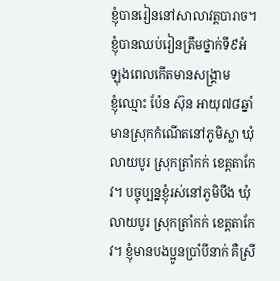ខ្ញុំបានរៀននៅសាលាវត្តបារាច។ ខ្ញុំបានឈប់រៀនត្រឹមថ្នាក់ទី៩អំឡុងពេលកើតមានសង្រ្គាម
ខ្ញុំឈ្មោះ ប៉ែន ស៊ុន អាយុ៧៨ឆ្នាំ មានស្រុកកំណើតនៅភូមិស្លា ឃុំលាយបូរ ស្រុកត្រាំកក់ ខេត្តតាកែវ។ បច្ចុប្បន្នខ្ញុំរស់នៅភូមិបឹង ឃុំលាយបូរ ស្រុកត្រាំកក់ ខេត្តតាកែវ។ ខ្ញុំមានបងប្អូនប្រាំបីនាក់ គឺស្រី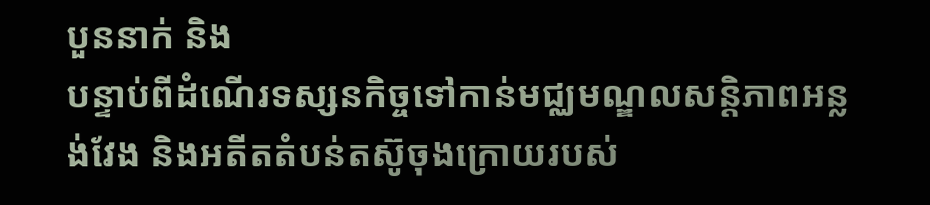បួននាក់ និង
បន្ទាប់ពីដំណើរទស្សនកិច្ចទៅកាន់មជ្ឈមណ្ឌលសន្តិភាពអន្លង់វែង និងអតីតតំបន់តស៊ូចុងក្រោយរបស់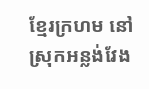ខ្មែរក្រហម នៅស្រុកអន្លង់វែង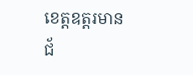ខេត្តឧត្តរមានជ័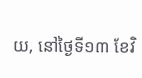យ, នៅថ្ងៃទី១៣ ខែវិ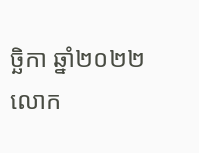ច្ឆិកា ឆ្នាំ២០២២ លោក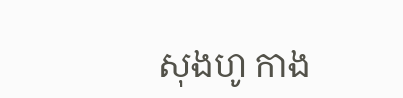សុងហូ កាង